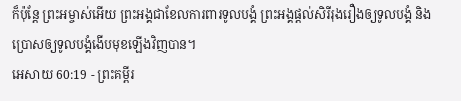ក៏ប៉ុន្តែ ព្រះអម្ចាស់អើយ ព្រះអង្គជាខែលការពារទូលបង្គំ ព្រះអង្គផ្ដល់សិរីរុងរឿងឲ្យទូលបង្គំ និងប្រោសឲ្យទូលបង្គំងើបមុខឡើងវិញបាន។
អេសាយ 60:19 - ព្រះគម្ពីរ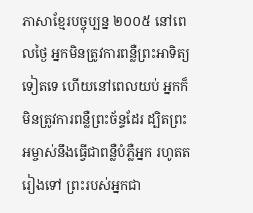ភាសាខ្មែរបច្ចុប្បន្ន ២០០៥ នៅពេលថ្ងៃ អ្នកមិនត្រូវការពន្លឺព្រះអាទិត្យទៀតទេ ហើយនៅពេលយប់ អ្នកក៏មិនត្រូវការពន្លឺព្រះច័ន្ទដែរ ដ្បិតព្រះអម្ចាស់នឹងធ្វើជាពន្លឺបំភ្លឺអ្នក រហូតតរៀងទៅ ព្រះរបស់អ្នកជា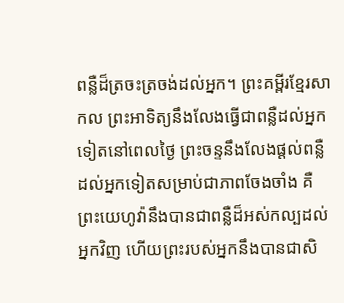ពន្លឺដ៏ត្រចះត្រចង់ដល់អ្នក។ ព្រះគម្ពីរខ្មែរសាកល ព្រះអាទិត្យនឹងលែងធ្វើជាពន្លឺដល់អ្នកទៀតនៅពេលថ្ងៃ ព្រះចន្ទនឹងលែងផ្ដល់ពន្លឺដល់អ្នកទៀតសម្រាប់ជាភាពចែងចាំង គឺព្រះយេហូវ៉ានឹងបានជាពន្លឺដ៏អស់កល្បដល់អ្នកវិញ ហើយព្រះរបស់អ្នកនឹងបានជាសិ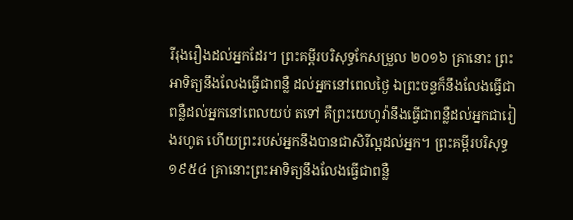រីរុងរឿងដល់អ្នកដែរ។ ព្រះគម្ពីរបរិសុទ្ធកែសម្រួល ២០១៦ គ្រានោះ ព្រះអាទិត្យនឹងលែងធ្វើជាពន្លឺ ដល់អ្នកនៅពេលថ្ងៃ ឯព្រះចន្ទក៏នឹងលែងធ្វើជាពន្លឺដល់អ្នកនៅពេលយប់ តទៅ គឺព្រះយេហូវ៉ានឹងធ្វើជាពន្លឺដល់អ្នកជារៀងរហូត ហើយព្រះរបស់អ្នកនឹងបានជាសិរីល្អដល់អ្នក។ ព្រះគម្ពីរបរិសុទ្ធ ១៩៥៤ គ្រានោះព្រះអាទិត្យនឹងលែងធ្វើជាពន្លឺ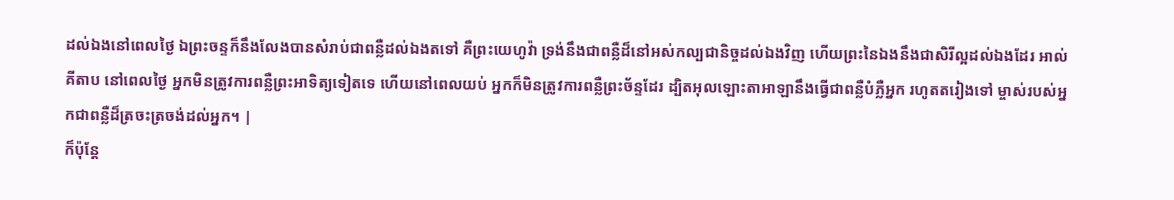ដល់ឯងនៅពេលថ្ងៃ ឯព្រះចន្ទក៏នឹងលែងបានសំរាប់ជាពន្លឺដល់ឯងតទៅ គឺព្រះយេហូវ៉ា ទ្រង់នឹងជាពន្លឺដ៏នៅអស់កល្បជានិច្ចដល់ឯងវិញ ហើយព្រះនៃឯងនឹងជាសិរីល្អដល់ឯងដែរ អាល់គីតាប នៅពេលថ្ងៃ អ្នកមិនត្រូវការពន្លឺព្រះអាទិត្យទៀតទេ ហើយនៅពេលយប់ អ្នកក៏មិនត្រូវការពន្លឺព្រះច័ន្ទដែរ ដ្បិតអុលឡោះតាអាឡានឹងធ្វើជាពន្លឺបំភ្លឺអ្នក រហូតតរៀងទៅ ម្ចាស់របស់អ្នកជាពន្លឺដ៏ត្រចះត្រចង់ដល់អ្នក។ |
ក៏ប៉ុន្តែ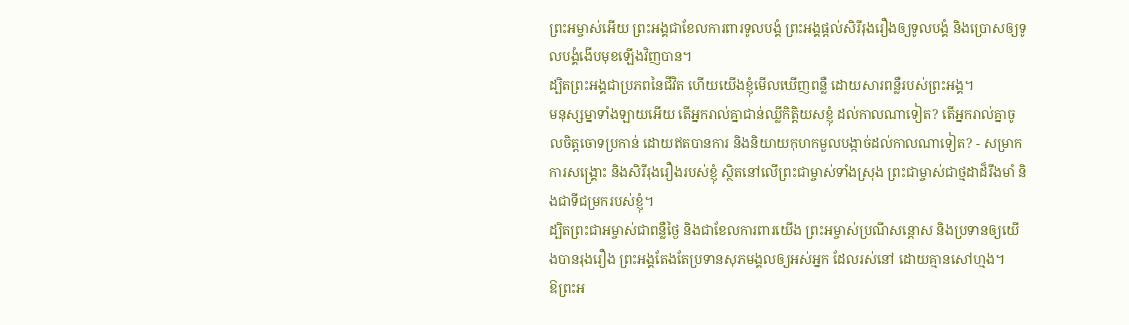ព្រះអម្ចាស់អើយ ព្រះអង្គជាខែលការពារទូលបង្គំ ព្រះអង្គផ្ដល់សិរីរុងរឿងឲ្យទូលបង្គំ និងប្រោសឲ្យទូលបង្គំងើបមុខឡើងវិញបាន។
ដ្បិតព្រះអង្គជាប្រភពនៃជីវិត ហើយយើងខ្ញុំមើលឃើញពន្លឺ ដោយសារពន្លឺរបស់ព្រះអង្គ។
មនុស្សម្នាទាំងឡាយអើយ តើអ្នករាល់គ្នាជាន់ឈ្លីកិត្តិយសខ្ញុំ ដល់កាលណាទៀត? តើអ្នករាល់គ្នាចូលចិត្តចោទប្រកាន់ ដោយឥតបានការ និងនិយាយកុហកមួលបង្កាច់ដល់កាលណាទៀត? - សម្រាក
ការសង្គ្រោះ និងសិរីរុងរឿងរបស់ខ្ញុំ ស្ថិតនៅលើព្រះជាម្ចាស់ទាំងស្រុង ព្រះជាម្ចាស់ជាថ្មដាដ៏រឹងមាំ និងជាទីជម្រករបស់ខ្ញុំ។
ដ្បិតព្រះជាអម្ចាស់ជាពន្លឺថ្ងៃ និងជាខែលការពារយើង ព្រះអម្ចាស់ប្រណីសន្ដោស និងប្រទានឲ្យយើងបានរុងរឿង ព្រះអង្គតែងតែប្រទានសុភមង្គលឲ្យអស់អ្នក ដែលរស់នៅ ដោយគ្មានសៅហ្មង។
ឱព្រះអ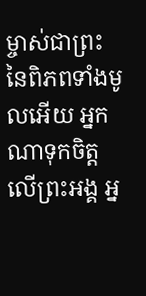ម្ចាស់ជាព្រះនៃពិភពទាំងមូលអើយ អ្នកណាទុកចិត្តលើព្រះអង្គ អ្ន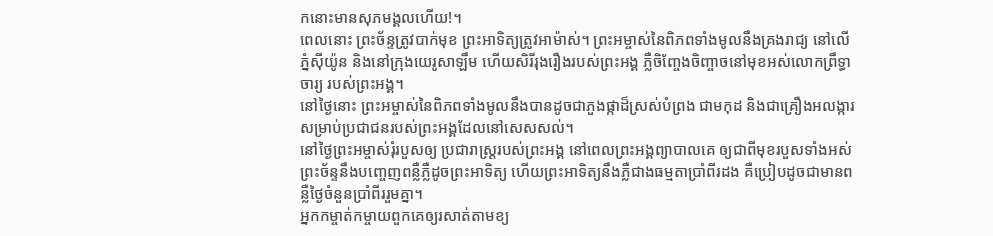កនោះមានសុភមង្គលហើយ!។
ពេលនោះ ព្រះច័ន្ទត្រូវបាក់មុខ ព្រះអាទិត្យត្រូវអាម៉ាស់។ ព្រះអម្ចាស់នៃពិភពទាំងមូលនឹងគ្រងរាជ្យ នៅលើភ្នំស៊ីយ៉ូន និងនៅក្រុងយេរូសាឡឹម ហើយសិរីរុងរឿងរបស់ព្រះអង្គ ភ្លឺចិញ្ចែងចិញ្ចាចនៅមុខអស់លោកព្រឹទ្ធាចារ្យ របស់ព្រះអង្គ។
នៅថ្ងៃនោះ ព្រះអម្ចាស់នៃពិភពទាំងមូលនឹងបានដូចជាភួងផ្កាដ៏ស្រស់បំព្រង ជាមកុដ និងជាគ្រឿងអលង្ការ សម្រាប់ប្រជាជនរបស់ព្រះអង្គដែលនៅសេសសល់។
នៅថ្ងៃព្រះអម្ចាស់រុំរបួសឲ្យ ប្រជារាស្ត្ររបស់ព្រះអង្គ នៅពេលព្រះអង្គព្យាបាលគេ ឲ្យជាពីមុខរបួសទាំងអស់ ព្រះច័ន្ទនឹងបញ្ចេញពន្លឺភ្លឺដូចព្រះអាទិត្យ ហើយព្រះអាទិត្យនឹងភ្លឺជាងធម្មតាប្រាំពីរដង គឺប្រៀបដូចជាមានពន្លឺថ្ងៃចំនួនប្រាំពីររួមគ្នា។
អ្នកកម្ចាត់កម្ចាយពួកគេឲ្យរសាត់តាមខ្យ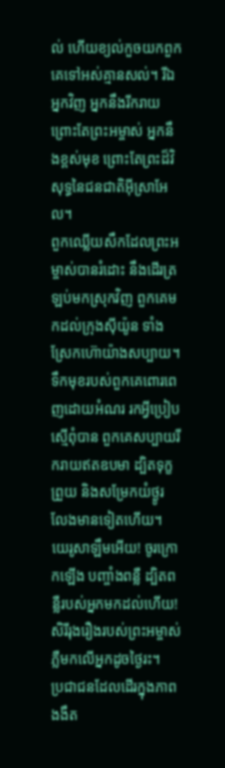ល់ ហើយខ្យល់កួចយកពួកគេទៅអស់គ្មានសល់។ រីឯអ្នកវិញ អ្នកនឹងរីករាយ ព្រោះតែព្រះអម្ចាស់ អ្នកនឹងខ្ពស់មុខ ព្រោះតែព្រះដ៏វិសុទ្ធនៃជនជាតិអ៊ីស្រាអែល។
ពួកឈ្លើយសឹកដែលព្រះអម្ចាស់បានរំដោះ នឹងដើរត្រឡប់មកស្រុកវិញ ពួកគេមកដល់ក្រុងស៊ីយ៉ូន ទាំងស្រែកហ៊ោយ៉ាងសប្បាយ។ ទឹកមុខរបស់ពួកគេពោរពេញដោយអំណរ រកអ្វីប្រៀបស្មើពុំបាន ពួកគេសប្បាយរីករាយឥតឧបមា ដ្បិតទុក្ខព្រួយ និងសម្រែកយំថ្ងូរ លែងមានទៀតហើយ។
យេរូសាឡឹមអើយ! ចូរក្រោកឡើង បញ្ចាំងពន្លឺ ដ្បិតពន្លឺរបស់អ្នកមកដល់ហើយ! សិរីរុងរឿងរបស់ព្រះអម្ចាស់ភ្លឺមកលើអ្នកដូចថ្ងៃរះ។
ប្រជាជនដែលដើរក្នុងភាពងងឹត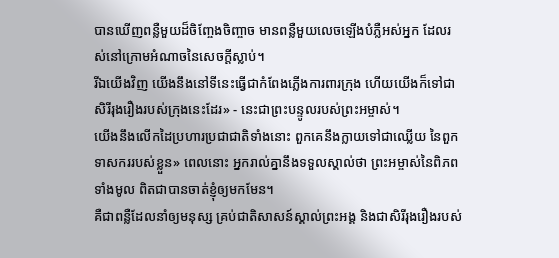បានឃើញពន្លឺមួយដ៏ចិញ្ចែងចិញ្ចាច មានពន្លឺមួយលេចឡើងបំភ្លឺអស់អ្នក ដែលរស់នៅក្រោមអំណាចនៃសេចក្ដីស្លាប់។
រីឯយើងវិញ យើងនឹងនៅទីនេះធ្វើជាកំពែងភ្លើងការពារក្រុង ហើយយើងក៏ទៅជាសិរីរុងរឿងរបស់ក្រុងនេះដែរ» - នេះជាព្រះបន្ទូលរបស់ព្រះអម្ចាស់។
យើងនឹងលើកដៃប្រហារប្រជាជាតិទាំងនោះ ពួកគេនឹងក្លាយទៅជាឈ្លើយ នៃពួកទាសកររបស់ខ្លួន» ពេលនោះ អ្នករាល់គ្នានឹងទទួលស្គាល់ថា ព្រះអម្ចាស់នៃពិភពទាំងមូល ពិតជាបានចាត់ខ្ញុំឲ្យមកមែន។
គឺជាពន្លឺដែលនាំឲ្យមនុស្ស គ្រប់ជាតិសាសន៍ស្គាល់ព្រះអង្គ និងជាសិរីរុងរឿងរបស់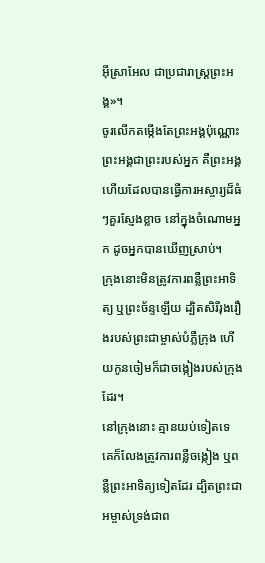អ៊ីស្រាអែល ជាប្រជារាស្ត្រព្រះអង្គ»។
ចូរលើកតម្កើងតែព្រះអង្គប៉ុណ្ណោះ ព្រះអង្គជាព្រះរបស់អ្នក គឺព្រះអង្គហើយដែលបានធ្វើការអស្ចារ្យដ៏ធំៗគួរស្ញែងខ្លាច នៅក្នុងចំណោមអ្នក ដូចអ្នកបានឃើញស្រាប់។
ក្រុងនោះមិនត្រូវការពន្លឺព្រះអាទិត្យ ឬព្រះច័ន្ទឡើយ ដ្បិតសិរីរុងរឿងរបស់ព្រះជាម្ចាស់បំភ្លឺក្រុង ហើយកូនចៀមក៏ជាចង្កៀងរបស់ក្រុងដែរ។
នៅក្រុងនោះ គ្មានយប់ទៀតទេ គេក៏លែងត្រូវការពន្លឺចង្កៀង ឬពន្លឺព្រះអាទិត្យទៀតដែរ ដ្បិតព្រះជាអម្ចាស់ទ្រង់ជាព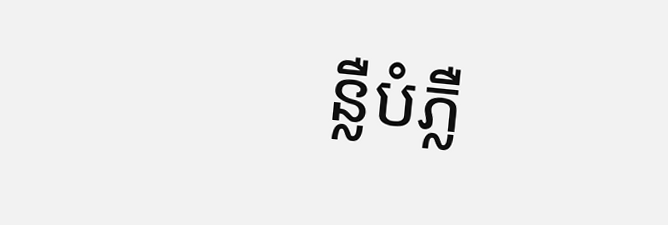ន្លឺបំភ្លឺ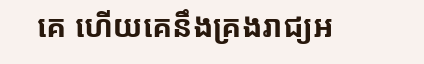គេ ហើយគេនឹងគ្រងរាជ្យអ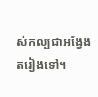ស់កល្បជាអង្វែងតរៀងទៅ។